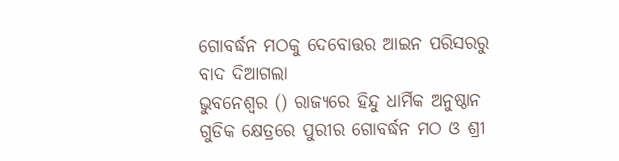ଗୋବର୍ଦ୍ଧନ ମଠକୁ ଦେବୋତ୍ତର ଆଇନ ପରିସରରୁ ବାଦ ଦିଆଗଲା
ଭୁବନେଶ୍ବର () ରାଜ୍ୟରେ ହିନ୍ଦୁ ଧାର୍ମିକ ଅନୁଷ୍ଠାନ ଗୁଡିକ କ୍ଷେତ୍ରରେ ପୁରୀର ଗୋବର୍ଦ୍ଧନ ମଠ ଓ ଶ୍ରୀ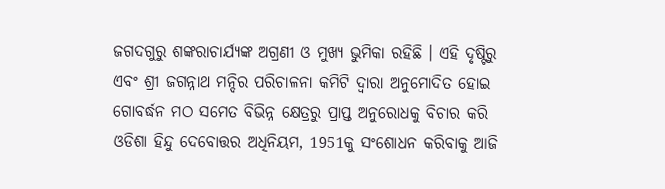ଜଗଦଗୁରୁ ଶଙ୍କରାଚାର୍ଯ୍ୟଙ୍କ ଅଗ୍ରଣୀ ଓ ମୁଖ୍ୟ ଭୁମିକା ରହିଛି । ଏହି ଦୃଷ୍ଟିରୁ ଏବଂ ଶ୍ରୀ ଜଗନ୍ନାଥ ମନ୍ଦିର ପରିଚାଳନା କମିଟି ଦ୍ବାରା ଅନୁମୋଦିତ ହୋଇ ଗୋବର୍ଦ୍ଧନ ମଠ ସମେତ ବିଭିନ୍ନ କ୍ଷେତ୍ରରୁ ପ୍ରାପ୍ତ ଅନୁରୋଧକୁ ବିଚାର କରି ଓଡିଶା ହିନ୍ଦୁ ଦେବୋତ୍ତର ଅଧିନିୟମ, 1951କୁ ସଂଶୋଧନ କରିବାକୁ ଆଜି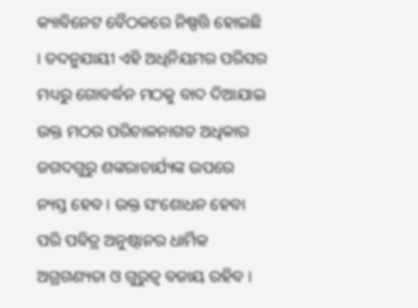କ୍ୟାବିନେଟ ବୈଠକରେ ନିଷ୍ପତ୍ତି ହୋଇଛି । ତଦନୁଯାୟୀ ଏହି ଅଧିନିୟମର ପରିସର ମଧ୍ୟରୁ ଗୋବର୍ଦ୍ଧନ ମଠକୁ ବାଦ ଦିଆଯାଇ ଉକ୍ତ ମଠର ପରିଚାଳନାଗତ ଅଧିକାର ଜଗଦଗୁରୁ ଶଙ୍କରାଚାର୍ଯ୍ୟଙ୍କ ଉପରେ ନ୍ୟସ୍ତ ହେବ । ଉକ୍ତ ସଂଶୋଧନ ହେବା ପରି ପବିତ୍ର ଅନୁଷ୍ଠାନର ଧାର୍ମିକ ଅଗ୍ରଗଣ୍ୟତା ଓ ଗୁରୁତ୍ବ ବଜାୟ ରହିବ ।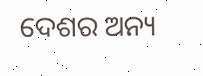ଦେଶର ଅନ୍ୟ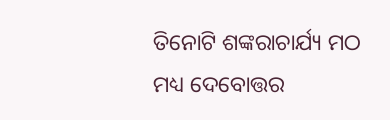ତିନୋଟି ଶଙ୍କରାଚାର୍ଯ୍ୟ ମଠ ମଧ୍ୟ ଦେବୋତ୍ତର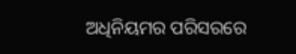ଅଧିନିୟମର ପରିସରରେ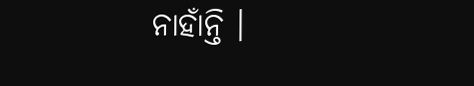ନାହାଁନ୍ତି ।